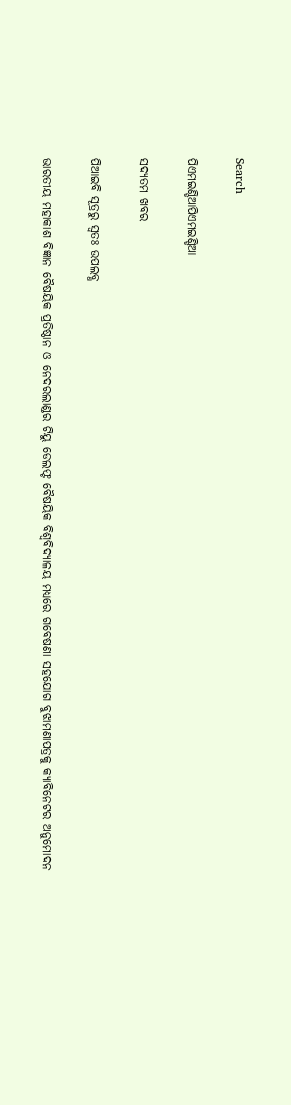Search

ପିଏମଇଣ୍ଡିଆପିଏମଇଣ୍ଡିଆ

ସଦ୍ୟତମ ଖବର

ପିଆଇବି ସୂତ୍ରରୁ ସ୍ବତଃ ଉପଲବ୍ଧ

ଭାରତୀୟ ମହାକାଶ ବିଜ୍ଞାନ ବୈଷୟିକ ପ୍ରତିଷ୍ଠାନ ଓ ନେଦରଲାଣ୍ଡର ଟିୟୁ ଡେଲଫ୍ଟ ବୈଷୟିକ ବିଶ୍ୱବିଦ୍ୟାଳୟ ମଧ୍ୟରେ ଗବେଷଣା ସହଯୋଗ ବୁଝାମଣାପତ୍ରକୁ କ୍ୟାବିନେଟର ଅନୁମୋଦନ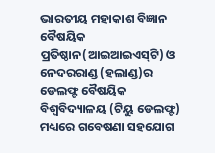ଭାରତୀୟ ମହାକାଶ ବିଜ୍ଞାନ ବୈଷୟିକ ପ୍ରତିଷ୍ଠାନ(ଆଇଆଇଏସ୍‌ଟି) ଓ ନେଦରରାଣ୍ଡ (ହଲାଣ୍ଡ)ର ଡେଲଫ୍ଟ ବୈଷୟିକ ବିଶ୍ୱବିଦ୍ୟାଳୟ (ଟିୟୁ ଡେଲଫ୍ଟ) ମଧ୍ୟରେ ଗବେଷଣା ସହଯୋଗ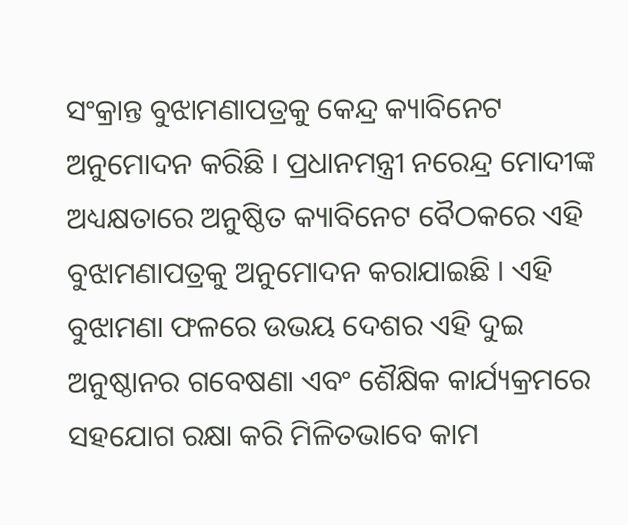ସଂକ୍ରାନ୍ତ ବୁଝାମଣାପତ୍ରକୁ କେନ୍ଦ୍ର କ୍ୟାବିନେଟ ଅନୁମୋଦନ କରିଛି । ପ୍ରଧାନମନ୍ତ୍ରୀ ନରେନ୍ଦ୍ର ମୋଦୀଙ୍କ ଅଧ୍ୟକ୍ଷତାରେ ଅନୁଷ୍ଠିତ କ୍ୟାବିନେଟ ବୈଠକରେ ଏହି ବୁଝାମଣାପତ୍ରକୁ ଅନୁମୋଦନ କରାଯାଇଛି । ଏହି ବୁଝାମଣା ଫଳରେ ଉଭୟ ଦେଶର ଏହି ଦୁଇ ଅନୁଷ୍ଠାନର ଗବେଷଣା ଏବଂ ଶୈକ୍ଷିକ କାର୍ଯ୍ୟକ୍ରମରେ ସହଯୋଗ ରକ୍ଷା କରି ମିଳିତଭାବେ କାମ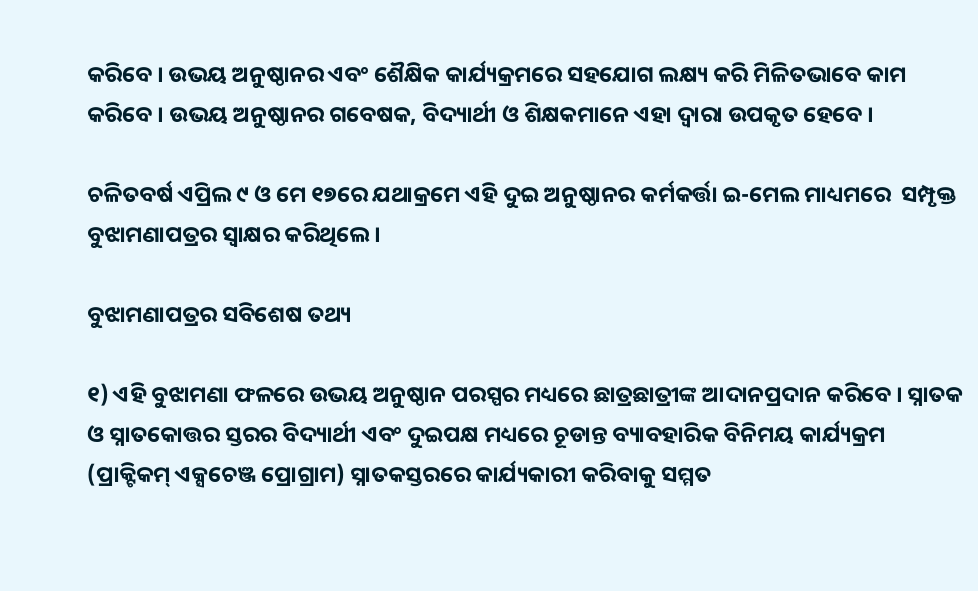କରିବେ । ଉଭୟ ଅନୁଷ୍ଠାନର ଏବଂ ଶୈକ୍ଷିକ କାର୍ଯ୍ୟକ୍ରମରେ ସହଯୋଗ ଲକ୍ଷ୍ୟ କରି ମିଳିତଭାବେ କାମ କରିବେ । ଉଭୟ ଅନୁଷ୍ଠାନର ଗବେଷକ, ବିଦ୍ୟାର୍ଥୀ ଓ ଶିକ୍ଷକମାନେ ଏହା ଦ୍ୱାରା ଉପକୃତ ହେବେ ।

ଚଳିତବର୍ଷ ଏପ୍ରିଲ ୯ ଓ ମେ ୧୭ରେ ଯଥାକ୍ରମେ ଏହି ଦୁଇ ଅନୁଷ୍ଠାନର କର୍ମକର୍ତ୍ତା ଇ-ମେଲ ମାଧ୍ୟମରେ  ସମ୍ପୃକ୍ତ ବୁଝାମଣାପତ୍ରର ସ୍ୱାକ୍ଷର କରିଥିଲେ ।

ବୁଝାମଣାପତ୍ରର ସବିଶେଷ ତଥ୍ୟ

୧) ଏହି ବୁଝାମଣା ଫଳରେ ଉଭୟ ଅନୁଷ୍ଠାନ ପରସ୍ପର ମଧ୍ୟରେ ଛାତ୍ରଛାତ୍ରୀଙ୍କ ଆଦାନପ୍ରଦାନ କରିବେ । ସ୍ନାତକ ଓ ସ୍ନାତକୋତ୍ତର ସ୍ତରର ବିଦ୍ୟାର୍ଥୀ ଏବଂ ଦୁଇପକ୍ଷ ମଧ୍ୟରେ ଚୂଡାନ୍ତ ବ୍ୟାବହାରିକ ବିନିମୟ କାର୍ଯ୍ୟକ୍ରମ (ପ୍ରାକ୍ଟିକମ୍ ଏକ୍ସଚେଞ୍ଜ ପ୍ରୋଗ୍ରାମ) ସ୍ନାତକସ୍ତରରେ କାର୍ଯ୍ୟକାରୀ କରିବାକୁ ସମ୍ମତ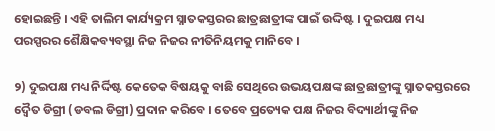ହୋଇଛନ୍ତି । ଏହି ତାଲିମ କାର୍ଯ୍ୟକ୍ରମ ସ୍ନାତକସ୍ତରର ଛାତ୍ରଛାତ୍ରୀଙ୍କ ପାଇଁ ଉଦ୍ଦିଷ୍ଟ । ଦୁଇପକ୍ଷ ମଧ୍ୟ ପରସ୍ପରର ଶୈକ୍ଷିକବ୍ୟବସ୍ଥା ନିଜ ନିଜର ନୀତିନିୟମକୁ ମାନିବେ ।

୨) ଦୁଇପକ୍ଷ ମଧ୍ୟ ନିର୍ଦ୍ଦିଷ୍ଟ କେତେକ ବିଷୟକୁ ବାଛି ସେଥିରେ ଉଭୟପକ୍ଷଙ୍କ ଛାତ୍ରଛାତ୍ରୀଙ୍କୁ ସ୍ନାତକସ୍ତରରେ ଦ୍ୱୈତ ଡିଗ୍ରୀ (ଡବଲ ଡିଗ୍ରୀ) ପ୍ରଦାନ କରିବେ । ତେବେ ପ୍ରତ୍ୟେକ ପକ୍ଷ ନିଜର ବିଦ୍ୟାର୍ଥୀଙ୍କୁ ନିଜ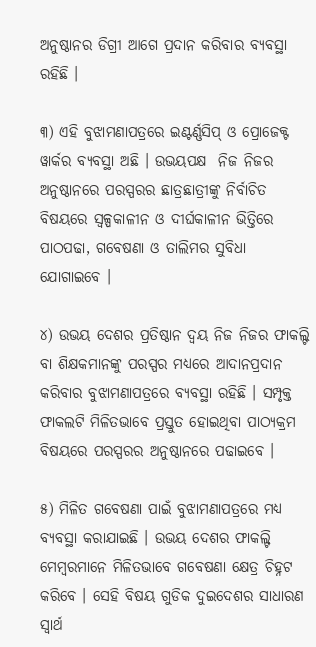ଅନୁଷ୍ଠାନର ଡିଗ୍ରୀ ଆଗେ ପ୍ରଦାନ କରିବାର ବ୍ୟବସ୍ଥା ରହିଛି ।

୩) ଏହି ବୁଝାମଣାପତ୍ରରେ ଇଣ୍ଟର୍ଣ୍ଣସିପ୍ ଓ ପ୍ରୋଜେକ୍ଟ ୱାର୍କର ବ୍ୟବସ୍ଥା ଅଛି । ଉଭୟପକ୍ଷ  ନିଜ ନିଜର ଅନୁଷ୍ଠାନରେ ପରସ୍ପରର ଛାତ୍ରଛାତ୍ରୀଙ୍କୁ ନିର୍ବାଚିତ ବିଷୟରେ ସ୍ୱଳ୍ପକାଳୀନ ଓ ଦୀର୍ଘକାଳୀନ ଭିତ୍ତିରେ ପାଠପଢା, ଗବେଷଣା ଓ ତାଲିମର ସୁବିଧା ଯୋଗାଇବେ ।

୪) ଉଭୟ ଦେଶର ପ୍ରତିଷ୍ଠାନ ଦ୍ୱୟ ନିଜ ନିଜର ଫାକଲ୍ଟି ବା ଶିକ୍ଷକମାନଙ୍କୁ ପରସ୍ପର ମଧ୍ୟରେ ଆଦାନପ୍ରଦାନ କରିବାର ବୁଝାମଣାପତ୍ରରେ ବ୍ୟବସ୍ଥା ରହିଛି । ସମ୍ପୃକ୍ତ ଫାକଲଟି ମିଳିତଭାବେ ପ୍ରସ୍ତୁତ ହୋଇଥିବା ପାଠ୍ୟକ୍ରମ ବିଷୟରେ ପରସ୍ପରର ଅନୁଷ୍ଠାନରେ ପଢାଇବେ ।

୫) ମିଳିତ ଗବେଷଣା ପାଇଁ ବୁଝାମଣାପତ୍ରରେ ମଧ୍ୟ ବ୍ୟବସ୍ଥା କରାଯାଇଛି । ଉଭୟ ଦେଶର ଫାକଲ୍ଟି ମେମ୍ବରମାନେ ମିଳିତଭାବେ ଗବେଷଣା କ୍ଷେତ୍ର ଚିହ୍ନଟ କରିବେ । ସେହି ବିଷୟ ଗୁଡିକ ଦୁଇଦେଶର ସାଧାରଣ ସ୍ୱାର୍ଥ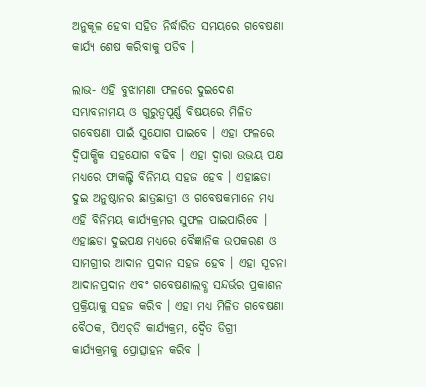ଅନୁକୂଳ ହେବା ସହିତ ନିର୍ଦ୍ଧାରିତ ସମୟରେ ଗବେଷଣା କାର୍ଯ୍ୟ ଶେଷ କରିବାକୁ ପଡିବ ।

ଲାଭ- ଏହି ବୁଝାମଣା ଫଳରେ ଦୁଇଦେଶ ସମ୍ଭାବନାମୟ ଓ ଗୁରୁତ୍ୱପୂର୍ଣ୍ଣ ବିଷୟରେ ମିଳିତ ଗବେଷଣା ପାଇଁ ସୁଯୋଗ ପାଇବେ । ଏହା ଫଳରେ ଦ୍ୱିପାକ୍ଷିକ ସହଯୋଗ ବଢିବ । ଏହା ଦ୍ୱାରା ଉଭୟ ପକ୍ଷ ମଧ୍ୟରେ ଫାକଲ୍ଟି ବିନିମୟ ସହଜ ହେବ । ଏହାଛଡା ଦୁଇ ଅନୁଷ୍ଠାନର ଛାତ୍ରଛାତ୍ରୀ ଓ ଗବେଷକମାନେ ମଧ୍ୟ ଏହି ବିନିମୟ କାର୍ଯ୍ୟକ୍ରମର ସୁଫଳ ପାଇପାରିବେ ।  ଏହାଛଡା ଦୁଇପକ୍ଷ ମଧ୍ୟରେ ବୈଜ୍ଞାନିକ ଉପକରଣ ଓ ସାମଗ୍ରୀର ଆଦାନ ପ୍ରଦାନ ସହଜ ହେବ । ଏହା ସୂଚନା ଆଦାନପ୍ରଦାନ ଏବଂ ଗବେଷଣାଲବ୍ଧ ସନ୍ଦର୍ଭର ପ୍ରକାଶନ ପ୍ରକ୍ରିୟାକୁ ସହଜ କରିବ । ଏହା ମଧ୍ୟ ମିଳିତ ଗବେଷଣା ବୈଠକ, ପିଏଚ୍‌ଡି କାର୍ଯ୍ୟକ୍ରମ, ଦ୍ୱୈତ ଡିଗ୍ରୀ କାର୍ଯ୍ୟକ୍ରମକୁ ପ୍ରୋତ୍ସାହନ କରିବ ।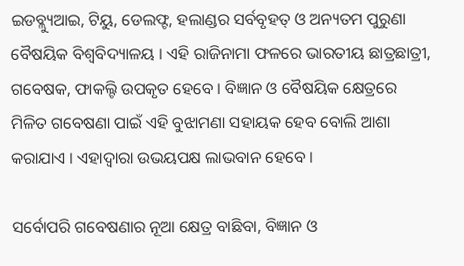ଇଡବ୍ଲ୍ୟୁଆଇ, ଟିୟୁ, ଡେଲଫ୍ଟ, ହଲାଣ୍ଡର ସର୍ବବୃହତ୍ ଓ ଅନ୍ୟତମ ପୁରୁଣା ବୈଷୟିକ ବିଶ୍ୱବିଦ୍ୟାଳୟ । ଏହି ରାଜିନାମା ଫଳରେ ଭାରତୀୟ ଛାତ୍ରଛାତ୍ରୀ, ଗବେଷକ, ଫାକଲ୍ଟି ଉପକୃତ ହେବେ । ବିଜ୍ଞାନ ଓ ବୈଷୟିକ କ୍ଷେତ୍ରରେ ମିଳିତ ଗବେଷଣା ପାଇଁ ଏହି ବୁଝାମଣା ସହାୟକ ହେବ ବୋଲି ଆଶା କରାଯାଏ । ଏହାଦ୍ୱାରା ଉଭୟପକ୍ଷ ଲାଭବାନ ହେବେ ।

ସର୍ବୋପରି ଗବେଷଣାର ନୂଆ କ୍ଷେତ୍ର ବାଛିବା, ବିଜ୍ଞାନ ଓ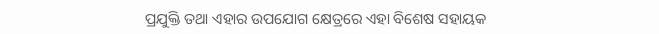ପ୍ରଯୁକ୍ତି ତଥା ଏହାର ଉପଯୋଗ କ୍ଷେତ୍ରରେ ଏହା ବିଶେଷ ସହାୟକ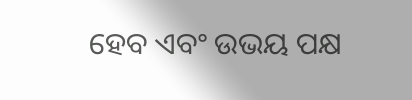ହେବ ଏବଂ ଉଭୟ ପକ୍ଷ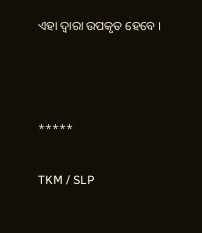ଏହା ଦ୍ୱାରା ଉପକୃତ ହେବେ ।



*****

TKM / SLP